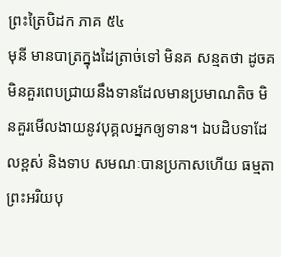ព្រះត្រៃបិដក ភាគ ៥៤
មុនី មានបាត្រក្នុងដៃត្រាច់ទៅ មិនគ សន្មតថា ដូចគ មិនគួរពេបជ្រាយនឹងទានដែលមានប្រមាណតិច មិនគួរមើលងាយនូវបុគ្គលអ្នកឲ្យទាន។ ឯបដិបទាដែលខ្ពស់ និងទាប សមណៈបានប្រកាសហើយ ធម្មតា ព្រះអរិយបុ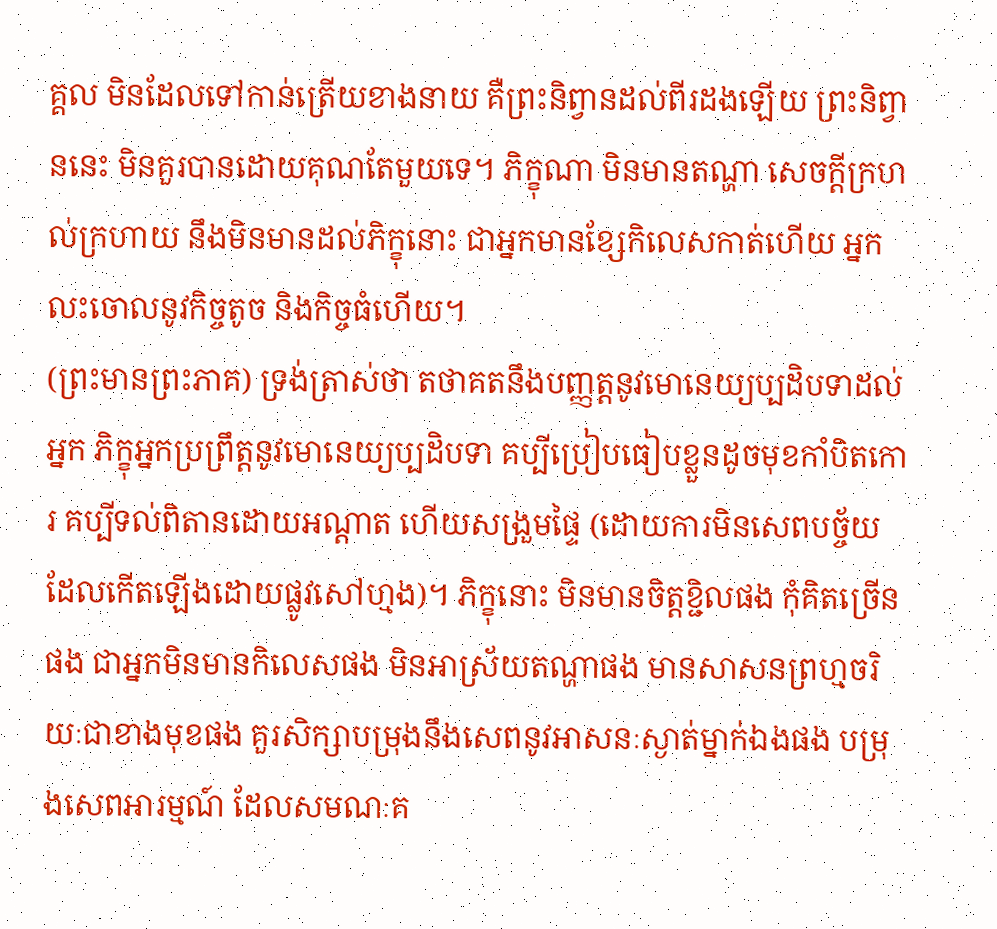គ្គល មិនដែលទៅកាន់ត្រើយខាងនាយ គឺព្រះនិព្វានដល់ពីរដងឡើយ ព្រះនិព្វាននេះ មិនគួរបានដោយគុណតែមួយទេ។ ភិក្ខុណា មិនមានតណ្ហា សេចក្តីក្រហល់ក្រហាយ នឹងមិនមានដល់ភិក្ខុនោះ ជាអ្នកមានខ្សែកិលេសកាត់ហើយ អ្នកលះចោលនូវកិច្ចតូច និងកិច្ចធំហើយ។
(ព្រះមានព្រះភាគ) ទ្រង់ត្រាស់ថា តថាគតនឹងបញ្ញត្តនូវមោនេយ្យប្បដិបទាដល់អ្នក ភិក្ខុអ្នកប្រព្រឹត្តនូវមោនេយ្យប្បដិបទា គប្បីប្រៀបធៀបខ្លួនដូចមុខកាំបិតកោរ គប្បីទល់ពិតានដោយអណ្តាត ហើយសង្រួមផ្ទៃ (ដោយការមិនសេពបច្ច័យដែលកើតឡើងដោយផ្លូវសៅហ្មង)។ ភិក្ខុនោះ មិនមានចិត្តខ្ជិលផង កុំគិតច្រើនផង ជាអ្នកមិនមានកិលេសផង មិនអាស្រ័យតណ្ហាផង មានសាសនព្រហ្មចរិយៈជាខាងមុខផង គួរសិក្សាបម្រុងនឹងសេពនូវអាសនៈស្ងាត់ម្នាក់ឯងផង បម្រុងសេពអារម្មណ៍ ដែលសមណៈគ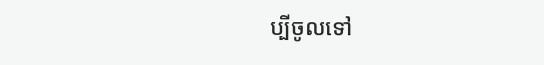ប្បីចូលទៅ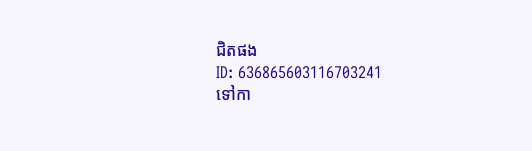ជិតផង
ID: 636865603116703241
ទៅកា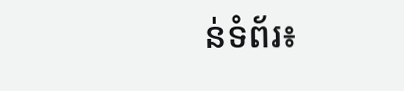ន់ទំព័រ៖